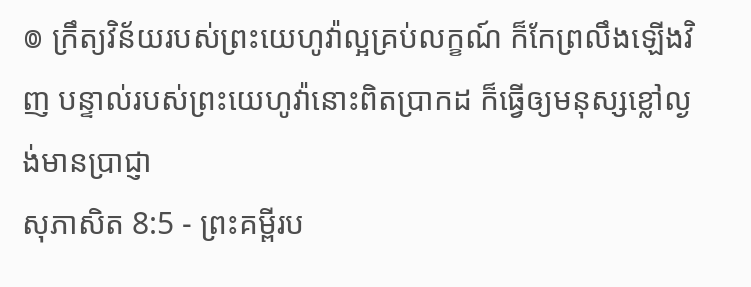៙ ក្រឹត្យវិន័យរបស់ព្រះយេហូវ៉ាល្អគ្រប់លក្ខណ៍ ក៏កែព្រលឹងឡើងវិញ បន្ទាល់របស់ព្រះយេហូវ៉ានោះពិតប្រាកដ ក៏ធ្វើឲ្យមនុស្សខ្លៅល្ងង់មានប្រាជ្ញា
សុភាសិត 8:5 - ព្រះគម្ពីរប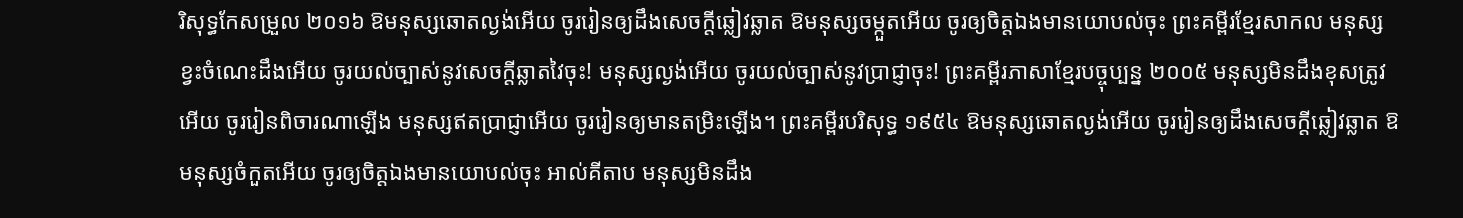រិសុទ្ធកែសម្រួល ២០១៦ ឱមនុស្សឆោតល្ងង់អើយ ចូររៀនឲ្យដឹងសេចក្ដីឆ្លៀវឆ្លាត ឱមនុស្សចម្កួតអើយ ចូរឲ្យចិត្តឯងមានយោបល់ចុះ ព្រះគម្ពីរខ្មែរសាកល មនុស្សខ្វះចំណេះដឹងអើយ ចូរយល់ច្បាស់នូវសេចក្ដីឆ្លាតវៃចុះ! មនុស្សល្ងង់អើយ ចូរយល់ច្បាស់នូវប្រាជ្ញាចុះ! ព្រះគម្ពីរភាសាខ្មែរបច្ចុប្បន្ន ២០០៥ មនុស្សមិនដឹងខុសត្រូវអើយ ចូររៀនពិចារណាឡើង មនុស្សឥតប្រាជ្ញាអើយ ចូររៀនឲ្យមានតម្រិះឡើង។ ព្រះគម្ពីរបរិសុទ្ធ ១៩៥៤ ឱមនុស្សឆោតល្ងង់អើយ ចូររៀនឲ្យដឹងសេចក្ដីឆ្លៀវឆ្លាត ឱមនុស្សចំកួតអើយ ចូរឲ្យចិត្តឯងមានយោបល់ចុះ អាល់គីតាប មនុស្សមិនដឹង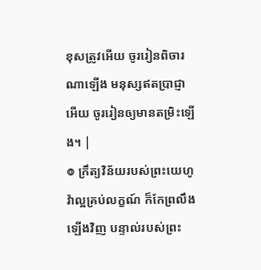ខុសត្រូវអើយ ចូររៀនពិចារណាឡើង មនុស្សឥតប្រាជ្ញាអើយ ចូររៀនឲ្យមានតម្រិះឡើង។ |
៙ ក្រឹត្យវិន័យរបស់ព្រះយេហូវ៉ាល្អគ្រប់លក្ខណ៍ ក៏កែព្រលឹងឡើងវិញ បន្ទាល់របស់ព្រះ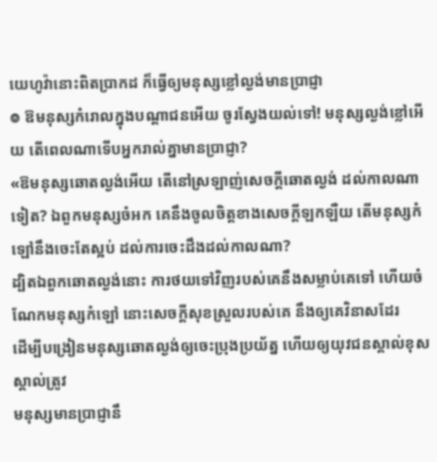យេហូវ៉ានោះពិតប្រាកដ ក៏ធ្វើឲ្យមនុស្សខ្លៅល្ងង់មានប្រាជ្ញា
៙ ឱមនុស្សកំរោលក្នុងបណ្ដាជនអើយ ចូរស្វែងយល់ទៅ! មនុស្សល្ងង់ខ្លៅអើយ តើពេលណាទើបអ្នករាល់គ្នាមានប្រាជ្ញា?
«ឱមនុស្សឆោតល្ងង់អើយ តើនៅស្រឡាញ់សេចក្ដីឆោតល្ងង់ ដល់កាលណាទៀត? ឯពួកមនុស្សចំអក គេនឹងចូលចិត្តខាងសេចក្ដីឡកឡឺយ តើមនុស្សកំឡៅនឹងចេះតែស្អប់ ដល់ការចេះដឹងដល់កាលណា?
ដ្បិតឯពួកឆោតល្ងង់នោះ ការថយទៅវិញរបស់គេនឹងសម្លាប់គេទៅ ហើយចំណែកមនុស្សកំឡៅ នោះសេចក្ដីសុខស្រួលរបស់គេ នឹងឲ្យគេវិនាសដែរ
ដើម្បីបង្រៀនមនុស្សឆោតល្ងង់ឲ្យចេះប្រុងប្រយ័ត្ន ហើយឲ្យយុវជនស្គាល់ខុសស្គាល់ត្រូវ
មនុស្សមានប្រាជ្ញានឹ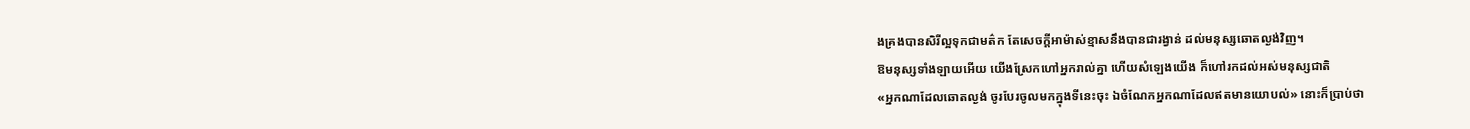ងគ្រងបានសិរីល្អទុកជាមត៌ក តែសេចក្ដីអាម៉ាស់ខ្មាសនឹងបានជារង្វាន់ ដល់មនុស្សឆោតល្ងង់វិញ។
ឱមនុស្សទាំងឡាយអើយ យើងស្រែកហៅអ្នករាល់គ្នា ហើយសំឡេងយើង ក៏ហៅរកដល់អស់មនុស្សជាតិ
«អ្នកណាដែលឆោតល្ងង់ ចូរបែរចូលមកក្នុងទីនេះចុះ ឯចំណែកអ្នកណាដែលឥតមានយោបល់» នោះក៏ប្រាប់ថា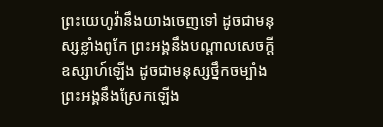ព្រះយេហូវ៉ានឹងយាងចេញទៅ ដូចជាមនុស្សខ្លាំងពូកែ ព្រះអង្គនឹងបណ្ដាលសេចក្ដីឧស្សាហ៍ឡើង ដូចជាមនុស្សថ្នឹកចម្បាំង ព្រះអង្គនឹងស្រែកឡើង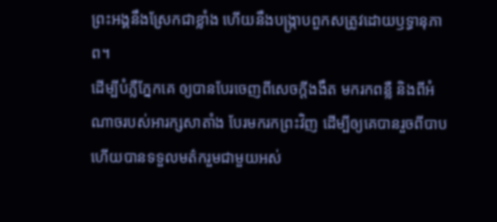ព្រះអង្គនឹងស្រែកជាខ្លាំង ហើយនឹងបង្ក្រាបពួកសត្រូវដោយឫទ្ធានុភាព។
ដើម្បីបំភ្លឺភ្នែកគេ ឲ្យបានបែរចេញពីសេចក្តីងងឹត មករកពន្លឺ និងពីអំណាចរបស់អារក្សសាតាំង បែរមករកព្រះវិញ ដើម្បីឲ្យគេបានរួចពីបាប ហើយបានទទួលមត៌ករួមជាមួយអស់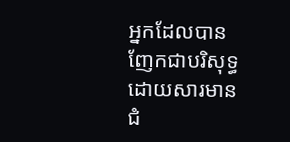អ្នកដែលបានញែកជាបរិសុទ្ធ ដោយសារមានជំ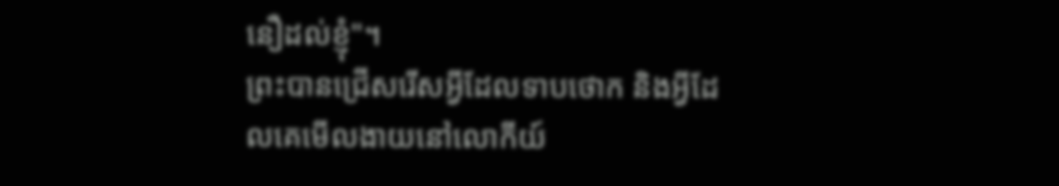នឿដល់ខ្ញុំ"។
ព្រះបានជ្រើសរើសអ្វីដែលទាបថោក និងអ្វីដែលគេមើលងាយនៅលោកីយ៍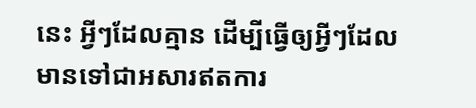នេះ អ្វីៗដែលគ្មាន ដើម្បីធ្វើឲ្យអ្វីៗដែលមានទៅជាអសារឥតការ